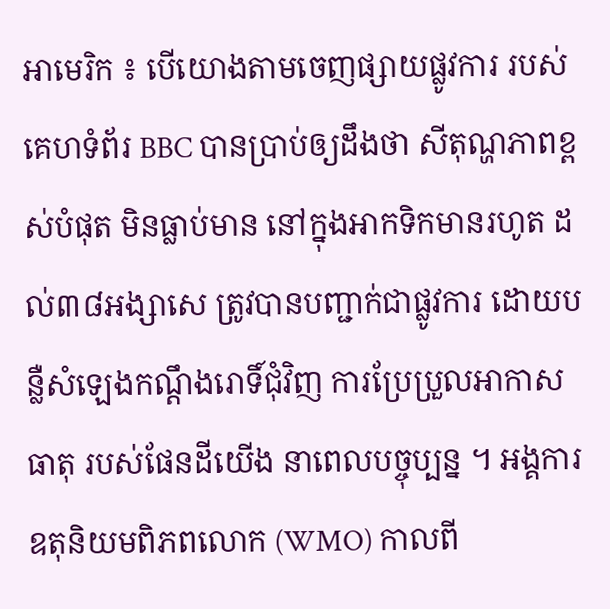អាមេរិក ៖ បើយោងតាមចេញផ្សាយផ្លូវការ របស់គេហទំព័រ BBC បានប្រាប់ឲ្យដឹងថា សីតុណ្ហភាពខ្ពស់បំផុត មិនធ្លាប់មាន នៅក្នុងអាកទិកមានរហូត ដល់៣៨អង្សាសេ ត្រូវបានបញ្ជាក់ជាផ្លូវការ ដោយបន្លឺសំឡេងកណ្តឹងរោទិ៍ជុំវិញ ការប្រែប្រួលអាកាសធាតុ របស់ផែនដីយើង នាពេលបច្ចុប្បន្ន ។ អង្គការឧតុនិយមពិភពលោក (WMO) កាលពី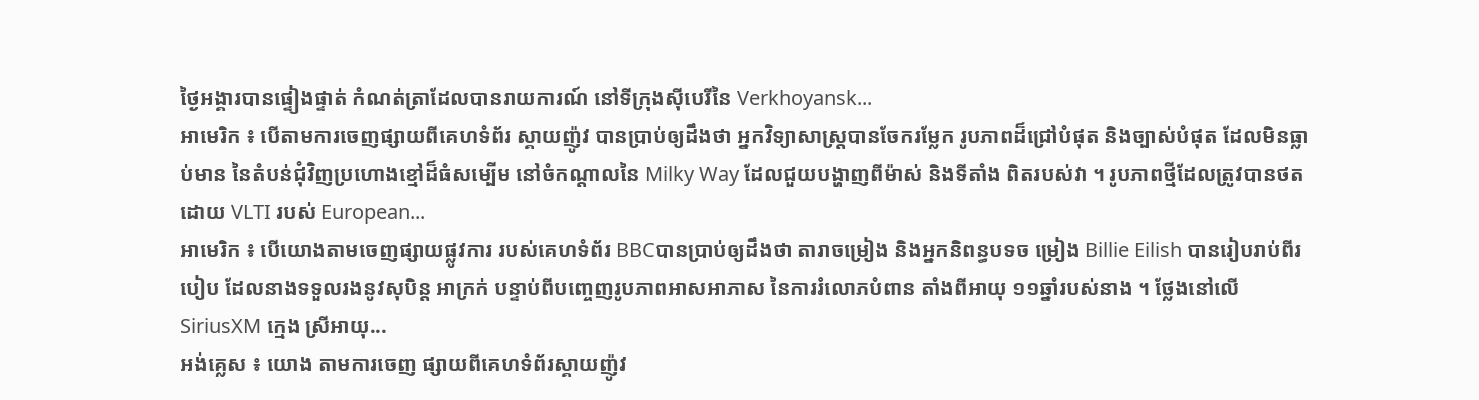ថ្ងៃអង្គារបានផ្ទៀងផ្ទាត់ កំណត់ត្រាដែលបានរាយការណ៍ នៅទីក្រុងស៊ីបេរីនៃ Verkhoyansk...
អាមេរិក ៖ បើតាមការចេញផ្សាយពីគេហទំព័រ ស្គាយញ៉ូវ បានប្រាប់ឲ្យដឹងថា អ្នកវិទ្យាសាស្ត្របានចែករម្លែក រូបភាពដ៏ជ្រៅបំផុត និងច្បាស់បំផុត ដែលមិនធ្លាប់មាន នៃតំបន់ជុំវិញប្រហោងខ្មៅដ៏ធំសម្បើម នៅចំកណ្តាលនៃ Milky Way ដែលជួយបង្ហាញពីម៉ាស់ និងទីតាំង ពិតរបស់វា ។ រូបភាពថ្មីដែលត្រូវបានថត ដោយ VLTI របស់ European...
អាមេរិក ៖ បើយោងតាមចេញផ្សាយផ្លូវការ របស់គេហទំព័រ BBCបានប្រាប់ឲ្យដឹងថា តារាចម្រៀង និងអ្នកនិពន្ធបទច ម្រៀង Billie Eilish បានរៀបរាប់ពីរបៀប ដែលនាងទទួលរងនូវសុបិន្ត អាក្រក់ បន្ទាប់ពីបញ្ចេញរូបភាពអាសអាភាស នៃការរំលោភបំពាន តាំងពីអាយុ ១១ឆ្នាំរបស់នាង ។ ថ្លែងនៅលើ SiriusXM ក្មេង ស្រីអាយុ...
អង់គ្លេស ៖ យោង តាមការចេញ ផ្សាយពីគេហទំព័រស្គាយញ៉ូវ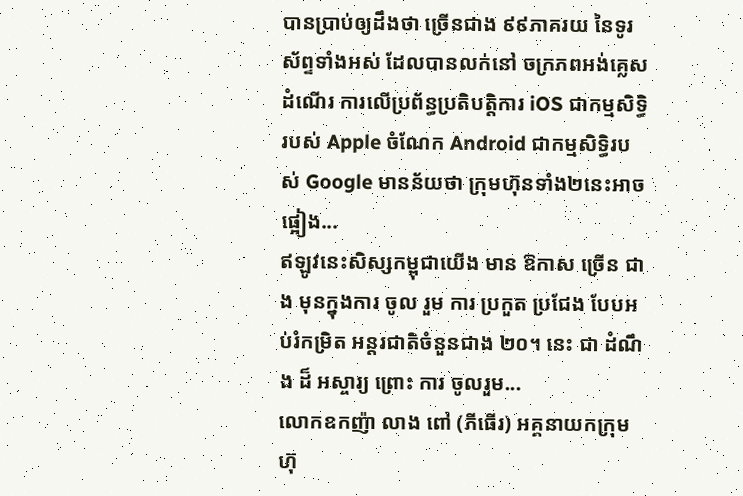បានប្រាប់ឲ្យដឹងថា ច្រើនជាង ៩៩ភាគរយ នៃទូរស័ព្ទទាំងអស់ ដែលបានលក់នៅ ចក្រភពអង់គ្លេសដំណើរ ការលើប្រព័ន្ធប្រតិបត្តិការ iOS ជាកម្មសិទ្ធិ របស់ Apple ចំណែក Android ជាកម្មសិទ្ធិរបស់ Google មានន័យថា ក្រុមហ៊ុនទាំង២នេះអាចផ្អៀង...
ឥឡូវនេះសិស្សកម្ពុជាយើង មាន ឱកាស ច្រើន ជាង មុនក្នុងការ ចូល រួម ការ ប្រកួត ប្រជែង បែបអប់រំកម្រិត អន្តរជាតិចំនួនជាង ២០។ នេះ ជា ដំណឹង ដ៏ អស្ចារ្យ ព្រោះ ការ ចូលរួម...
លោកឧកញ៉ា លាង ពៅ (ភីធើរ) អគ្គនាយកក្រុមហ៊ុ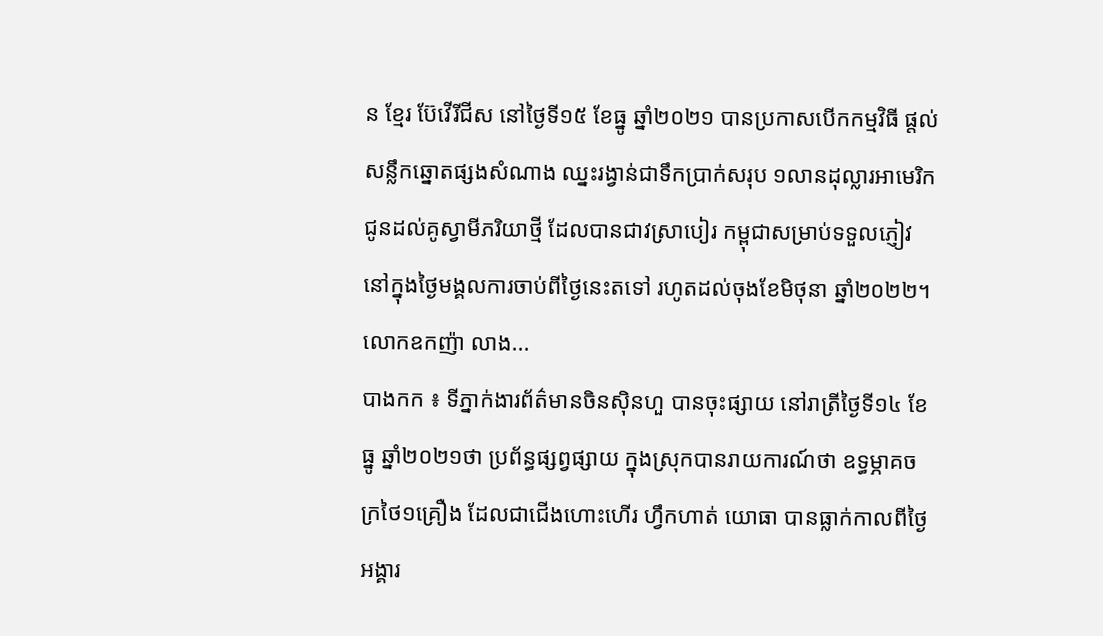ន ខ្មែរ ប៊ែវើរីជីស នៅថ្ងៃទី១៥ ខែធ្នូ ឆ្នាំ២០២១ បានប្រកាសបើកកម្មវិធី ផ្តល់សន្លឹកឆ្នោតផ្សងសំណាង ឈ្នះរង្វាន់ជាទឹកប្រាក់សរុប ១លានដុល្លារអាមេរិក ជូនដល់គូស្វាមីភរិយាថ្មី ដែលបានជាវស្រាបៀរ កម្ពុជាសម្រាប់ទទួលភ្ញៀវ នៅក្នុងថ្ងៃមង្គលការចាប់ពីថ្ងៃនេះតទៅ រហូតដល់ចុងខែមិថុនា ឆ្នាំ២០២២។ លោកឧកញ៉ា លាង...
បាងកក ៖ ទីភ្នាក់ងារព័ត៌មានចិនស៊ិនហួ បានចុះផ្សាយ នៅរាត្រីថ្ងៃទី១៤ ខែធ្នូ ឆ្នាំ២០២១ថា ប្រព័ន្ធផ្សព្វផ្សាយ ក្នុងស្រុកបានរាយការណ៍ថា ឧទ្ធម្ភាគចក្រថៃ១គ្រឿង ដែលជាជើងហោះហើរ ហ្វឹកហាត់ យោធា បានធ្លាក់កាលពីថ្ងៃអង្គារ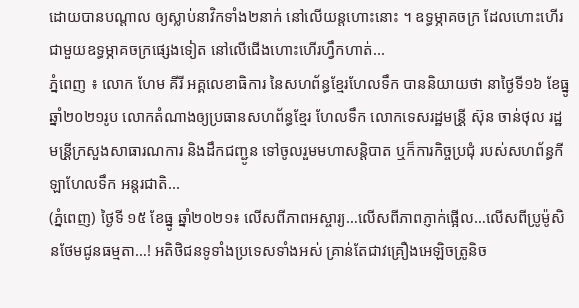ដោយបានបណ្តាល ឲ្យស្លាប់នាវិកទាំង២នាក់ នៅលើយន្តហោះនោះ ។ ឧទ្ធម្ភាគចក្រ ដែលហោះហើរ ជាមួយឧទ្ធម្ភាគចក្រផ្សេងទៀត នៅលើជើងហោះហើរហ្វឹកហាត់...
ភ្នំពេញ ៖ លោក ហែម គីរី អគ្គលេខាធិការ នៃសហព័ន្ធខ្មែរហែលទឹក បាននិយាយថា នាថ្ងៃទី១៦ ខែធ្នូ ឆ្នាំ២០២១រូប លោកតំណាងឲ្យប្រធានសហព័ន្ធខ្មែរ ហែលទឹក លោកទេសរដ្ឋមន្រី្ត ស៊ុន ចាន់ថុល រដ្ឋមន្រី្តក្រសួងសាធារណការ និងដឹកជញ្ជូន ទៅចូលរួមមហាសន្តិបាត ឬក៏ការកិច្ចប្រជុំ របស់សហព័ន្ធកីឡាហែលទឹក អន្តរជាតិ...
(ភ្នំពេញ) ថ្ងៃទី ១៥ ខែធ្នូ ឆ្នាំ២០២១៖ លើសពីភាពអស្ចារ្យ…លើសពីភាពភ្ញាក់ផ្អើល…លើសពីប្រូម៉ូសិនថែមជូនធម្មតា…! អតិថិជនទូទាំងប្រទេសទាំងអស់ គ្រាន់តែជាវគ្រឿងអេឡិចត្រូនិច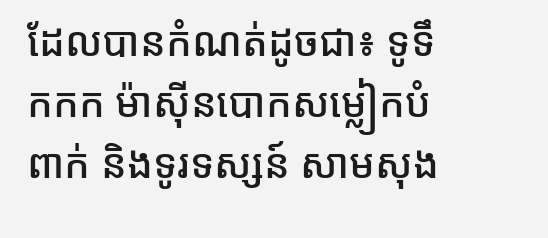ដែលបានកំណត់ដូចជា៖ ទូទឹកកក ម៉ាស៊ីនបោកសម្លៀកបំពាក់ និងទូរទស្សន៍ សាមសុង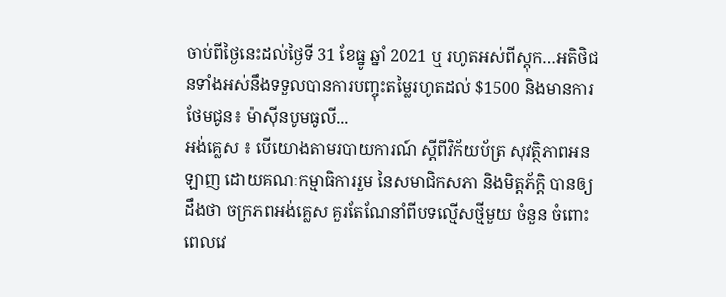ចាប់ពីថ្ងៃនេះដល់ថ្ងៃទី 31 ខែធ្នូ ឆ្នាំ 2021 ឬ រហូតអស់ពីស្តុក…អតិថិជនទាំងអស់នឹងទទួលបានការបញ្ចុះតម្លៃរហូតដល់ $1500 និងមានការថែមជូន៖ ម៉ាស៊ីនបូមធូលី...
អង់គ្លេស ៖ បើយោងតាមរបាយការណ៍ ស្តីពីវិក័យប័ត្រ សុវត្ថិភាពអនឡាញ ដោយគណៈកម្មាធិការរួម នៃសមាជិកសភា និងមិត្តភ័ក្តិ បានឲ្យដឹងថា ចក្រភពអង់គ្លេស គួរតែណែនាំពីបទល្មើសថ្មីមួយ ចំនួន ចំពោះពេលវេ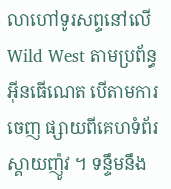លាហៅទូរសព្ទនៅលើ Wild West តាមប្រព័ន្ធអ៊ីនធើណេត បើតាមការចេញ ផ្សាយពីគេហទំព័រ ស្គាយញ៉ូវ ។ ទន្ទឹមនឹង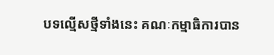បទល្មើសថ្មីទាំងនេះ គណៈកម្មាធិការបាន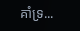គាំទ្រ...